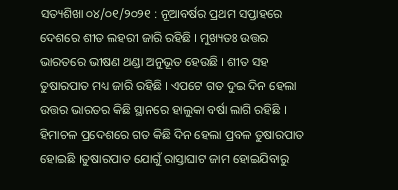ସତ୍ୟଶିଖା ୦୪/୦୧/୨୦୨୧ : ନୂଆବର୍ଷର ପ୍ରଥମ ସପ୍ତାହରେ ଦେଶରେ ଶୀତ ଲହରୀ ଜାରି ରହିଛି । ମୁଖ୍ୟତଃ ଉତ୍ତର ଭାରତରେ ଭୀଷଣ ଥଣ୍ଡା ଅନୁଭୂତ ହେଉଛି । ଶୀତ ସହ ତୁଷାରପାତ ମଧ୍ୟ ଜାରି ରହିଛି । ଏପଟେ ଗତ ଦୁଇ ଦିନ ହେଲା ଉତ୍ତର ଭାରତର କିଛି ସ୍ଥାନରେ ହାଲୁକା ବର୍ଷା ଲାଗି ରହିଛି । ହିମାଚଳ ପ୍ରଦେଶରେ ଗତ କିଛି ଦିନ ହେଲା ପ୍ରବଳ ତୁଷାରପାତ ହୋଇଛି ।ତୁଷାରପାତ ଯୋଗୁଁ ରାସ୍ତାଘାଟ ଜାମ ହୋଇଯିବାରୁ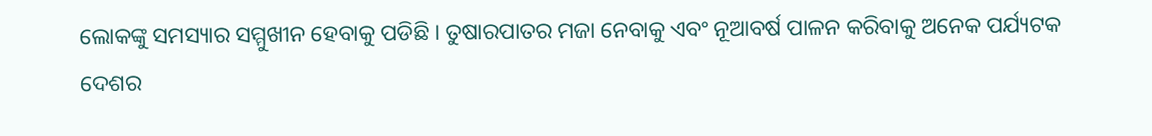ଲୋକଙ୍କୁ ସମସ୍ୟାର ସମ୍ମୁଖୀନ ହେବାକୁ ପଡିଛି । ତୁଷାରପାତର ମଜା ନେବାକୁ ଏବଂ ନୂଆବର୍ଷ ପାଳନ କରିବାକୁ ଅନେକ ପର୍ଯ୍ୟଟକ ଦେଶର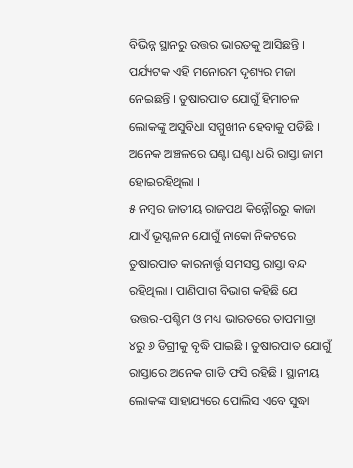ବିଭିନ୍ନ ସ୍ଥାନରୁ ଉତ୍ତର ଭାରତକୁ ଆସିଛନ୍ତି । ପର୍ଯ୍ୟଟକ ଏହି ମନୋରମ ଦୃଶ୍ୟର ମଜା ନେଇଛନ୍ତି । ତୁଷାରପାତ ଯୋଗୁଁ ହିମାଚଳ ଲୋକଙ୍କୁ ଅସୁବିଧା ସମ୍ମୁଖୀନ ହେବାକୁ ପଡିଛି । ଅନେକ ଅଞ୍ଚଳରେ ଘଣ୍ଟା ଘଣ୍ଟା ଧରି ରାସ୍ତା ଜାମ ହୋଇରହିଥିଲା ।
୫ ନମ୍ବର ଜାତୀୟ ରାଜପଥ କିନ୍ନୌରରୁ କାଜା ଯାଏଁ ଭୂସ୍ଖଳନ ଯୋଗୁଁ ନାକୋ ନିକଟରେ ତୁଷାରପାତ କାରନାର୍ତ୍ତୃ ସମସସ୍ତ ରାସ୍ତା ବନ୍ଦ ରହିଥିଲା । ପାଣିପାଗ ବିଭାଗ କହିଛି ଯେ ଉତ୍ତର-ପଶ୍ଚିମ ଓ ମଧ୍ୟ ଭାରତରେ ତାପମାତ୍ରା ୪ରୁ ୬ ଡିଗ୍ରୀକୁ ବୃଦ୍ଧି ପାଇଛି । ତୁଷାରପାତ ଯୋଗୁଁ ରାସ୍ତାରେ ଅନେକ ଗାଡି ଫସି ରହିଛି । ସ୍ଥାନୀୟ ଲୋକଙ୍କ ସାହାଯ୍ୟରେ ପୋଲିସ ଏବେ ସୁଦ୍ଧା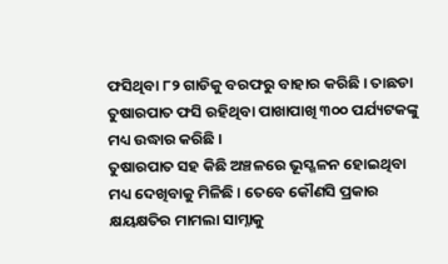ଫସିଥିବା ୮୨ ଗାଡିକୁ ବରଫରୁ ବାହାର କରିଛି । ତାଛଡା ତୁଷାରପାତ ଫସି ରହିଥିବା ପାଖାପାଖି ୩୦୦ ପର୍ଯ୍ୟଟକଙ୍କୁ ମଧ୍ୟ ଉଦ୍ଧାର କରିଛି ।
ତୁଷାରପାତ ସହ କିଛି ଅଞ୍ଚଳରେ ଭୂସ୍ଖଳନ ହୋଇଥିବା ମଧ୍ୟ ଦେଖିବାକୁ ମିଳିଛି । ତେବେ କୌଣସି ପ୍ରକାର କ୍ଷୟକ୍ଷତିର ମାମଲା ସାମ୍ନାକୁ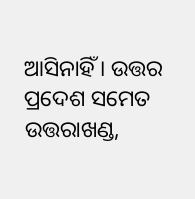ଆସିନାହିଁ । ଉତ୍ତର ପ୍ରଦେଶ ସମେତ ଉତ୍ତରାଖଣ୍ଡ,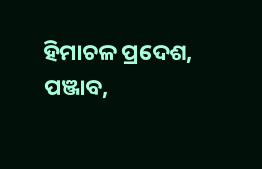ହିମାଚଳ ପ୍ରଦେଶ, ପଞ୍ଜାବ,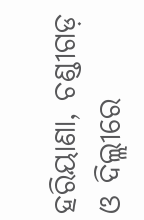ହରିୟାଣା, ଚଣ୍ଡୀଗଡ଼ ଓ ଦିଲ୍ଲୀରେ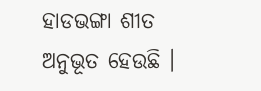ହାଡଭଙ୍ଗା ଶୀତ ଅନୁଭୂତ ହେଉଛି ।